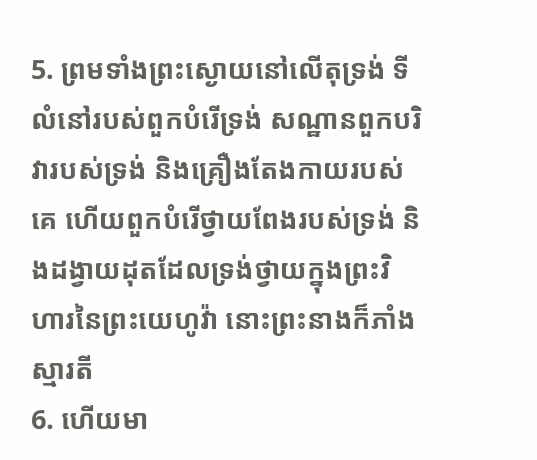5. ព្រមទាំងព្រះស្ងោយនៅលើតុទ្រង់ ទីលំនៅរបស់ពួកបំរើទ្រង់ សណ្ឋានពួកបរិវារបស់ទ្រង់ និងគ្រឿងតែងកាយរបស់គេ ហើយពួកបំរើថ្វាយពែងរបស់ទ្រង់ និងដង្វាយដុតដែលទ្រង់ថ្វាយក្នុងព្រះវិហារនៃព្រះយេហូវ៉ា នោះព្រះនាងក៏ភាំងស្មារតី
6. ហើយមា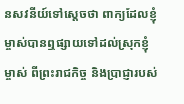នសវនីយ៍ទៅស្តេចថា ពាក្យដែលខ្ញុំម្ចាស់បានឮផ្សាយទៅដល់ស្រុកខ្ញុំម្ចាស់ ពីព្រះរាជកិច្ច និងប្រាជ្ញារបស់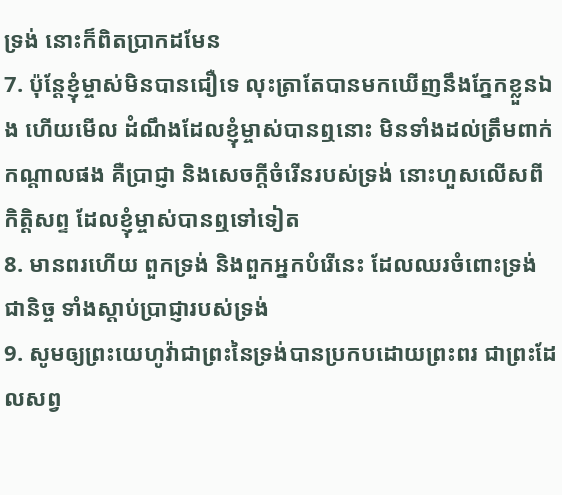ទ្រង់ នោះក៏ពិតប្រាកដមែន
7. ប៉ុន្តែខ្ញុំម្ចាស់មិនបានជឿទេ លុះត្រាតែបានមកឃើញនឹងភ្នែកខ្លួនឯង ហើយមើល ដំណឹងដែលខ្ញុំម្ចាស់បានឮនោះ មិនទាំងដល់ត្រឹមពាក់កណ្តាលផង គឺប្រាជ្ញា និងសេចក្តីចំរើនរបស់ទ្រង់ នោះហួសលើសពីកិត្តិសព្ទ ដែលខ្ញុំម្ចាស់បានឮទៅទៀត
8. មានពរហើយ ពួកទ្រង់ និងពួកអ្នកបំរើនេះ ដែលឈរចំពោះទ្រង់ជានិច្ច ទាំងស្តាប់ប្រាជ្ញារបស់ទ្រង់
9. សូមឲ្យព្រះយេហូវ៉ាជាព្រះនៃទ្រង់បានប្រកបដោយព្រះពរ ជាព្រះដែលសព្វ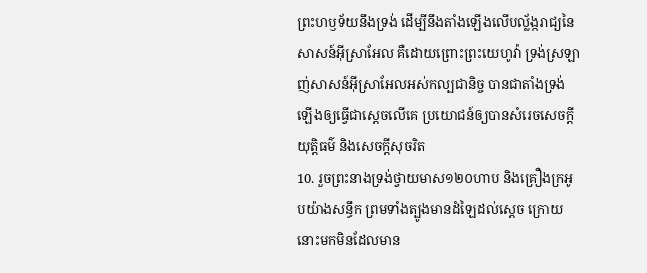ព្រះហឫទ័យនឹងទ្រង់ ដើម្បីនឹងតាំងឡើងលើបល្ល័ង្ករាជ្យនៃសាសន៍អ៊ីស្រាអែល គឺដោយព្រោះព្រះយេហូវ៉ា ទ្រង់ស្រឡាញ់សាសន៍អ៊ីស្រាអែលអស់កល្បជានិច្ច បានជាតាំងទ្រង់ឡើងឲ្យធ្វើជាស្តេចលើគេ ប្រយោជន៍ឲ្យបានសំរេចសេចក្តីយុត្តិធម៌ និងសេចក្តីសុចរិត
10. រួចព្រះនាងទ្រង់ថ្វាយមាស១២០ហាប និងគ្រឿងក្រអូបយ៉ាងសន្ធឹក ព្រមទាំងត្បូងមានដំឡៃដល់ស្តេច ក្រោយនោះមកមិនដែលមាន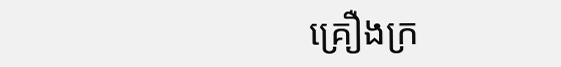គ្រឿងក្រ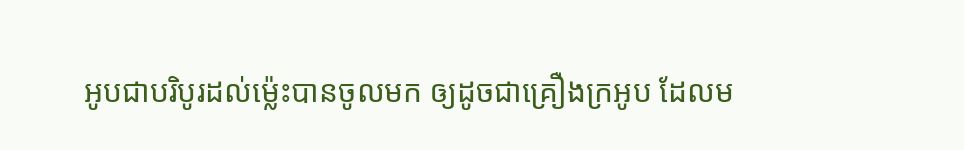អូបជាបរិបូរដល់ម៉្លេះបានចូលមក ឲ្យដូចជាគ្រឿងក្រអូប ដែលម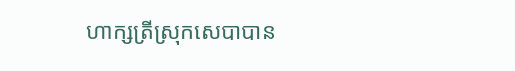ហាក្សត្រីស្រុកសេបាបាន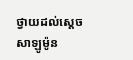ថ្វាយដល់ស្តេចសាឡូម៉ូន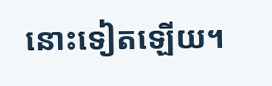នោះទៀតឡើយ។